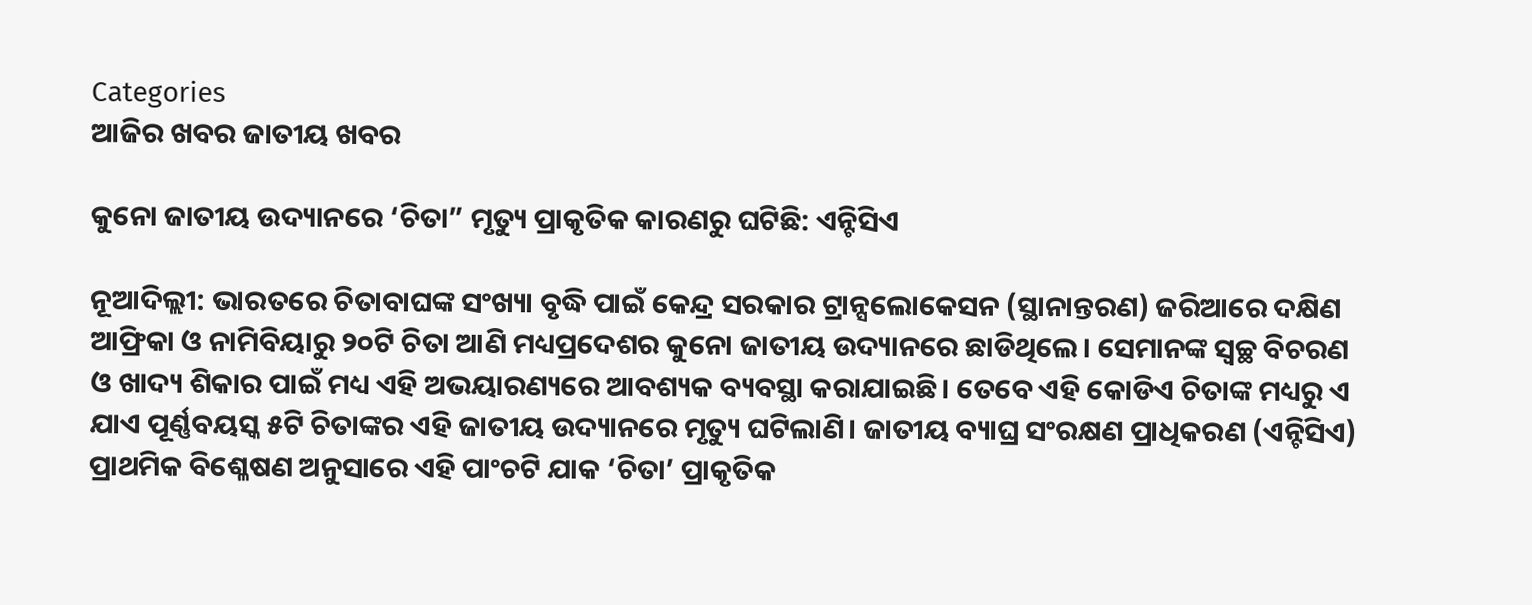Categories
ଆଜିର ଖବର ଜାତୀୟ ଖବର

କୁନୋ ଜାତୀୟ ଉଦ୍ୟାନରେ ‘ଚିତା” ମୃତ୍ୟୁ ପ୍ରାକୃତିକ କାରଣରୁ ଘଟିଛି: ଏନ୍ଟିସିଏ

ନୂଆଦିଲ୍ଲୀ: ଭାରତରେ ଚିତାବାଘଙ୍କ ସଂଖ୍ୟା ବୃଦ୍ଧି ପାଇଁ କେନ୍ଦ୍ର ସରକାର ଟ୍ରାନ୍ସଲୋକେସନ (ସ୍ଥାନାନ୍ତରଣ) ଜରିଆରେ ଦକ୍ଷିଣ ଆଫ୍ରିକା ଓ ନାମିବିୟାରୁ ୨୦ଟି ଚିତା ଆଣି ମଧ୍ୟପ୍ରଦେଶର କୁନୋ ଜାତୀୟ ଉଦ୍ୟାନରେ ଛାଡିଥିଲେ। ସେମାନଙ୍କ ସ୍ୱଚ୍ଛ ବିଚରଣ ଓ ଖାଦ୍ୟ ଶିକାର ପାଇଁ ମଧ୍ୟ ଏହି ଅଭୟାରଣ୍ୟରେ ଆବଶ୍ୟକ ବ୍ୟବସ୍ଥା କରାଯାଇଛି। ତେବେ ଏହି କୋଡିଏ ଚିତାଙ୍କ ମଧ୍ୟରୁ ଏ ଯାଏ ପୂର୍ଣ୍ଣବୟସ୍କ ୫ଟି ଚିତାଙ୍କର ଏହି ଜାତୀୟ ଉଦ୍ୟାନରେ ମୃତ୍ୟୁ ଘଟିଲାଣି। ଜାତୀୟ ବ୍ୟାଘ୍ର ସଂରକ୍ଷଣ ପ୍ରାଧିକରଣ (ଏନ୍ଟିସିଏ) ପ୍ରାଥମିକ ବିଶ୍ଳେଷଣ ଅନୁସାରେ ଏହି ପାଂଚଟି ଯାକ ‘ଚିତା’ ପ୍ରାକୃତିକ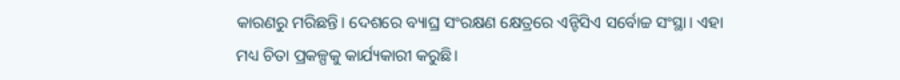କାରଣରୁ ମରିଛନ୍ତି। ଦେଶରେ ବ୍ୟାଘ୍ର ସଂରକ୍ଷଣ କ୍ଷେତ୍ରରେ ଏନ୍ଟିସିଏ ସର୍ବୋଚ୍ଚ ସଂସ୍ଥା। ଏହା ମଧ୍ୟ ଚିତା ପ୍ରକଳ୍ପକୁ କାର୍ଯ୍ୟକାରୀ କରୁଛି।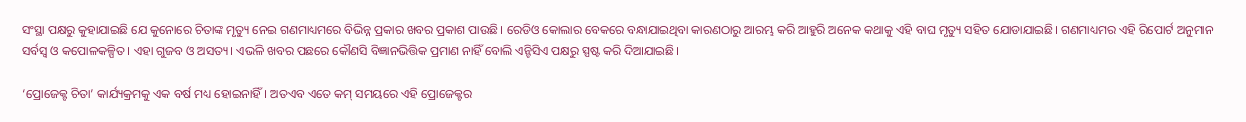ସଂସ୍ଥା ପକ୍ଷରୁ କୁହାଯାଇଛି ଯେ କୁନୋରେ ଚିତାଙ୍କ ମୃତ୍ୟୁ ନେଇ ଗଣମାଧ୍ୟମରେ ବିଭିନ୍ନ ପ୍ରକାର ଖବର ପ୍ରକାଶ ପାଉଛି। ରେଡିଓ କୋଲାର ବେକରେ ବନ୍ଧାଯାଇଥିବା କାରଣଠାରୁ ଆରମ୍ଭ କରି ଆହୁରି ଅନେକ କଥାକୁ ଏହି ବାଘ ମୃତ୍ୟୁ ସହିତ ଯୋଡାଯାଇଛି। ଗଣମାଧ୍ୟମର ଏହି ରିପୋର୍ଟ ଅନୁମାନ ସର୍ବସ୍ୱ ଓ କପୋଳକଳ୍ପିତ । ଏହା ଗୁଜବ ଓ ଅସତ୍ୟ। ଏଭଳି ଖବର ପଛରେ କୌଣସି ବିଜ୍ଞାନଭିତ୍ତିକ ପ୍ରମାଣ ନାହିଁ ବୋଲି ଏନ୍ଟିସିଏ ପକ୍ଷରୁ ସ୍ପଷ୍ଟ କରି ଦିଆଯାଇଛି।

‘ପ୍ରୋଜେକ୍ଟ ଚିତା’ କାର୍ଯ୍ୟକ୍ରମକୁ ଏକ ବର୍ଷ ମଧ୍ୟ ହୋଇନାହିଁ। ଅତଏବ ଏତେ କମ୍ ସମୟରେ ଏହି ପ୍ରୋଜେକ୍ଟର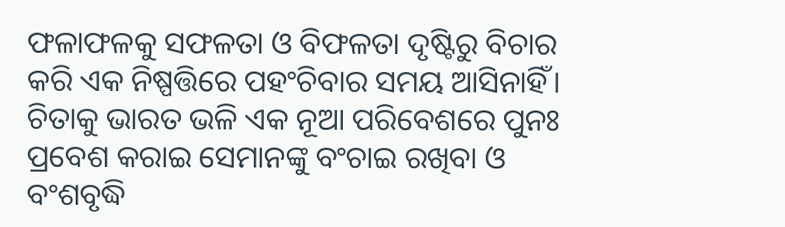ଫଳାଫଳକୁ ସଫଳତା ଓ ବିଫଳତା ଦୃଷ୍ଟିରୁ ବିଚାର କରି ଏକ ନିଷ୍ପତ୍ତିରେ ପହଂଚିବାର ସମୟ ଆସିନାହିଁ। ଚିତାକୁ ଭାରତ ଭଳି ଏକ ନୂଆ ପରିବେଶରେ ପୁନଃ ପ୍ରବେଶ କରାଇ ସେମାନଙ୍କୁ ବଂଚାଇ ରଖିବା ଓ ବଂଶବୃଦ୍ଧି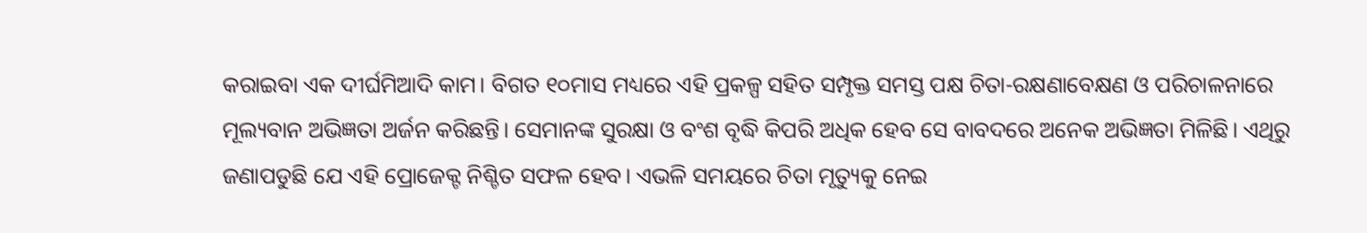କରାଇବା ଏକ ଦୀର୍ଘମିଆଦି କାମ। ବିଗତ ୧୦ମାସ ମଧ୍ୟରେ ଏହି ପ୍ରକଳ୍ପ ସହିତ ସମ୍ପୃକ୍ତ ସମସ୍ତ ପକ୍ଷ ଚିତା-ରକ୍ଷଣାବେକ୍ଷଣ ଓ ପରିଚାଳନାରେ ମୂଲ୍ୟବାନ ଅଭିଜ୍ଞତା ଅର୍ଜନ କରିଛନ୍ତି। ସେମାନଙ୍କ ସୁରକ୍ଷା ଓ ବଂଶ ବୃଦ୍ଧି କିପରି ଅଧିକ ହେବ ସେ ବାବଦରେ ଅନେକ ଅଭିଜ୍ଞତା ମିଳିଛି। ଏଥିରୁ ଜଣାପଡୁଛି ଯେ ଏହି ପ୍ରୋଜେକ୍ଟ ନିଶ୍ଚିତ ସଫଳ ହେବ। ଏଭଳି ସମୟରେ ଚିତା ମୃତ୍ୟୁକୁ ନେଇ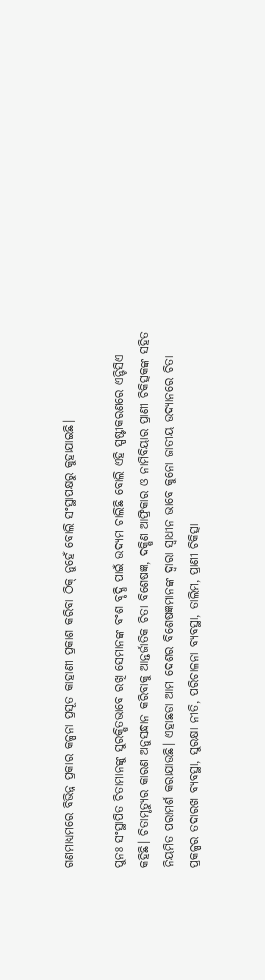ଗଣମାଧ୍ୟମରେ ବିଭିନ୍ନ ପ୍ରକାର କଳ୍ପନା ପ୍ରସୂତ କାହାଣୀ ପ୍ରକାଶ କରିବା ଠିକ୍ ନୁହେଁ ବୋଲି ସଂସ୍ଥାପକ୍ଷରୁ କୁହାଯାଇଛି।

ପୁନଃ ସଂସ୍ଥାପିତ ଚିତାମାନଙ୍କୁ ସୁରକ୍ଷିତଭାବେ ରଖି ସେମାନଙ୍କ ବଂଶ ବୃଦ୍ଧି ପାଇଁ ଉଦ୍ୟମ ଚାଲିଛି ବୋଲି ଏହି ସ୍ପଷ୍ଟୀକରଣରେ ଏନ୍ଟିସିଏ କହିଛି। ଚିତାମୃତ୍ୟୁର କାରଣ ଅନୁସନ୍ଧାନ କରିବାକୁ ଆନ୍ତର୍ଜାତିକ ଚିତା ବିଶେଷଜ୍ଞ, ଦକ୍ଷିଣ ଆଫ୍ରିକାର ଓ ନାମିବିୟାର ପ୍ରାଣୀ ଚିକିତ୍ସକଙ୍କ ସହିତ ନିୟମିତ ପରାମର୍ଶ କରାଯାଉଛି। ଏହାଛଡା ଆମ ଦେଶର ବିଶେଷଜ୍ଞମାନଙ୍କ ଦ୍ୱାରା ସ୍ୱାଧୀନ ଭାବେ କୁନୋ ଜାତୀୟ ଉଦ୍ୟାନରେ ଚିତା ପ୍ରକଳ୍ପର ତଦାରଖ ବ୍ୟବସ୍ଥା, ସୁରକ୍ଷା ନୀତି, ପରିଚାଳନା ବ୍ୟବସ୍ଥା, ତାଲିମ, ପ୍ରାଣୀ ଚିକିତ୍ସା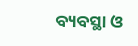ବ୍ୟବସ୍ଥା ଓ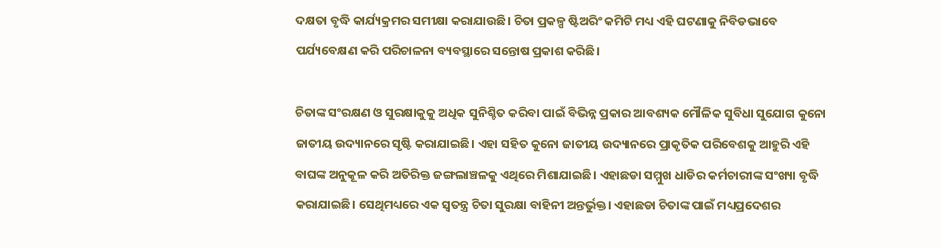ଦକ୍ଷତା ବୃଦ୍ଧି କାର୍ଯ୍ୟକ୍ରମର ସମୀକ୍ଷା କରାଯାଉଛି। ଚିତା ପ୍ରକଳ୍ପ ଷ୍ଟିଅରିଂ କମିଟି ମଧ୍ୟ ଏହି ଘଟଣାକୁ ନିବିଡଭାବେ ପର୍ଯ୍ୟବେକ୍ଷଣ କରି ପରିଚାଳନା ବ୍ୟବସ୍ଥାରେ ସନ୍ତୋଷ ପ୍ରକାଶ କରିଛି।

ଚିତାଙ୍କ ସଂରକ୍ଷଣ ଓ ସୁରକ୍ଷାକୁକୁ ଅଧିକ ସୁନିଶ୍ଚିତ କରିବା ପାଇଁ ବିଭିନ୍ନ ପ୍ରକାର ଆବଶ୍ୟକ ମୌଳିକ ସୁବିଧା ସୁଯୋଗ କୁନୋ ଜାତୀୟ ଉଦ୍ୟାନରେ ସୃଷ୍ଟି କରାଯାଇଛି। ଏହା ସହିତ କୁନୋ ଜାତୀୟ ଉଦ୍ୟାନରେ ପ୍ରାକୃତିକ ପରିବେଶକୁ ଆହୁରି ଏହି ବାଘଙ୍କ ଅନୁକୂଳ କରି ଅତିରିକ୍ତ ଜଙ୍ଗଲାଞ୍ଚଳକୁ ଏଥିରେ ମିଶାଯାଇଛି। ଏହାଛଡା ସମ୍ମୁଖ ଧାଡିର କର୍ମଚାରୀଙ୍କ ସଂଖ୍ୟା ବୃଦ୍ଧି କରାଯାଇଛି। ସେଥିମଧ୍ୟରେ ଏକ ସ୍ୱତନ୍ତ୍ର ଚିତା ସୁରକ୍ଷା ବାହିନୀ ଅନ୍ତର୍ଭୁକ୍ତ। ଏହାଛଡା ଚିତାଙ୍କ ପାଇଁ ମଧ୍ୟପ୍ରଦେଶର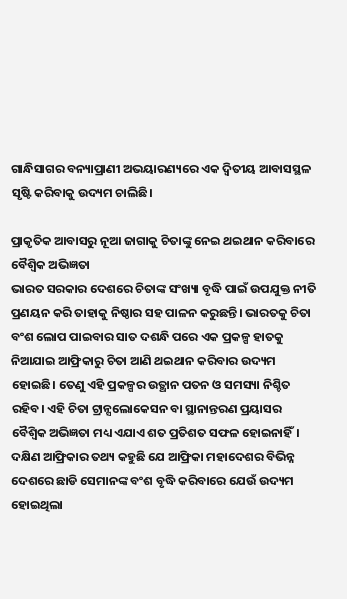ଗାନ୍ଧିସାଗର ବନ୍ୟାପ୍ରାଣୀ ଅଭୟାରଣ୍ୟରେ ଏକ ଦ୍ୱିତୀୟ ଆବାସସ୍ଥଳ ସୃଷ୍ଟି କରିବାକୁ ଉଦ୍ୟମ ଚାଲିଛି।

ପ୍ରାକୃତିକ ଆବାସରୁ ନୂଆ ଜାଗାକୁ ଚିତାଙ୍କୁ ନେଇ ଥଇଥାନ କରିବାରେ ବୈଶ୍ୱିକ ଅଭିଜ୍ଞତା
ଭାରତ ସରକାର ଦେଶରେ ଚିତାଙ୍କ ସଂଖ୍ୟା ବୃଦ୍ଧି ପାଇଁ ଉପଯୁକ୍ତ ନୀତି ପ୍ରଣୟନ କରି ତାହାକୁ ନିଷ୍ଠାର ସହ ପାଳନ କରୁଛନ୍ତି। ଭାରତକୁ ଚିତା ବଂଶ ଲୋପ ପାଇବାର ସାତ ଦଶନ୍ଧି ପରେ ଏକ ପ୍ରକଳ୍ପ ହାତକୁ ନିଆଯାଇ ଆଫ୍ରିକାରୁ ଚିତା ଆଣି ଥଇଥାନ କରିବାର ଉଦ୍ୟମ ହୋଇଛି। ତେଣୁ ଏହି ପ୍ରକଳ୍ପର ଉତ୍ଥାନ ପତନ ଓ ସମସ୍ୟା ନିଶ୍ଚିତ ରହିବ। ଏହି ଚିତା ଟ୍ରାନ୍ସଲୋକେସନ ବା ସ୍ଥାନାନ୍ତରଣ ପ୍ରୟାସର ବୈଶ୍ୱିକ ଅଭିଜ୍ଞତା ମଧ୍ୟ ଏଯାଏ ଶତ ପ୍ରତିଶତ ସଫଳ ହୋଇନାହିଁ। ଦକ୍ଷିଣ ଆଫ୍ରିକାର ତଥ୍ୟ କହୁଛି ଯେ ଆଫ୍ରିକା ମହାଦେଶର ବିଭିନ୍ନ ଦେଶରେ ଛାଡି ସେମାନଙ୍କ ବଂଶ ବୃଦ୍ଧି କରିବାରେ ଯେଉଁ ଉଦ୍ୟମ ହୋଇଥିଲା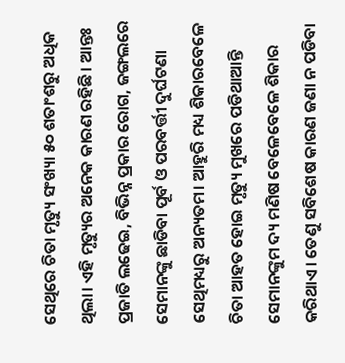ସେଥିରେ ଚିତା ମୃତ୍ୟୁ ସଂଖ୍ୟା ୫୦ ଶତାଂଶରୁ ଅଧିକ ଥିଲା। ଏହି ମୃତ୍ୟୁର ଅନେକ କାରଣ ରହିଛି। ଆନ୍ତଃ ପ୍ରଜାତି ଲଢେଇ, ବିଭିନ୍ନ ପ୍ରକାର ରୋଗ, ଜଙ୍ଗଲରେ ସେମାନଙ୍କୁ ଛାଡିବା ପୂର୍ବ ଓ ପରବର୍ତ୍ତୀ ଦୁର୍ଘଟଣା ସେଥିମଧ୍ୟରୁ ଅନ୍ୟତମ। ଆହୁରି ମଧ୍ୟ ଶିକାରବେଳେ ଚିତା ଆହତ ହୋଇ ମୃତ୍ୟୁ ମୁଖରେ ପଡିଥାଆନ୍ତି ସେମାନଙ୍କୁମ ଦ୍ୟ ମଣିଷ ବେଳେବେଳେ ଶିକାର କରିଥାଏ। ତେଣୁ ସବିଶେଷ କାରଣ ଜଣା ନ ପଡିବା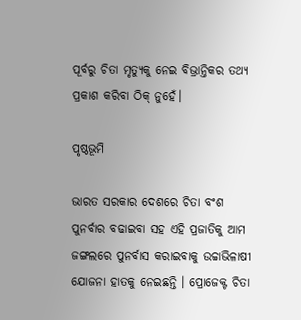ପୂର୍ବରୁ ଚିତା ମୃତ୍ୟୁକୁ ନେଇ ବିଭ୍ରାନ୍ତିକର ତଥ୍ୟ ପ୍ରକାଶ କରିବା ଠିକ୍ ନୁହେଁ।

ପୃଷ୍ଠଭୂମି

ଭାରତ ସରକାର ଦେଶରେ ଚିତା ବଂଶ ପୁନର୍ବାର ବଢାଇବା ସହ ଏହି ପ୍ରଜାତିକୁ ଆମ ଜଙ୍ଗଲରେ ପୁନର୍ବାସ କରାଇବାକୁ ଉଚ୍ଚାଭିଳାଷୀ ଯୋଜନା ହାତକୁ ନେଇଛନ୍ତି । ପ୍ରୋଜେକ୍ଟ ଚିତା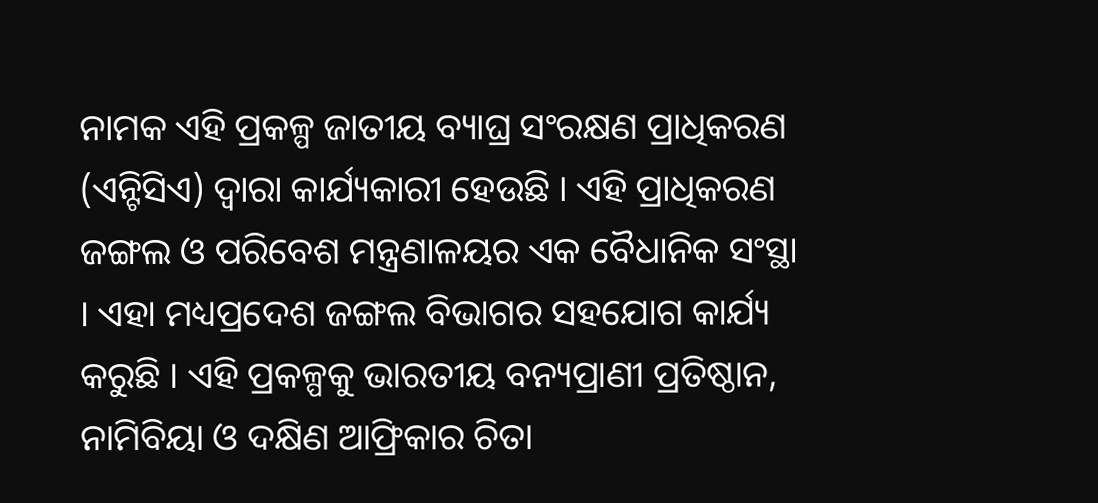ନାମକ ଏହି ପ୍ରକଳ୍ପ ଜାତୀୟ ବ୍ୟାଘ୍ର ସଂରକ୍ଷଣ ପ୍ରାଧିକରଣ (ଏନ୍ଟିସିଏ) ଦ୍ୱାରା କାର୍ଯ୍ୟକାରୀ ହେଉଛି । ଏହି ପ୍ରାଧିକରଣ ଜଙ୍ଗଲ ଓ ପରିବେଶ ମନ୍ତ୍ରଣାଳୟର ଏକ ବୈଧାନିକ ସଂସ୍ଥା । ଏହା ମଧ୍ୟପ୍ରଦେଶ ଜଙ୍ଗଲ ବିଭାଗର ସହଯୋଗ କାର୍ଯ୍ୟ କରୁଛି । ଏହି ପ୍ରକଳ୍ପକୁ ଭାରତୀୟ ବନ୍ୟପ୍ରାଣୀ ପ୍ରତିଷ୍ଠାନ, ନାମିବିୟା ଓ ଦକ୍ଷିଣ ଆଫ୍ରିକାର ଚିତା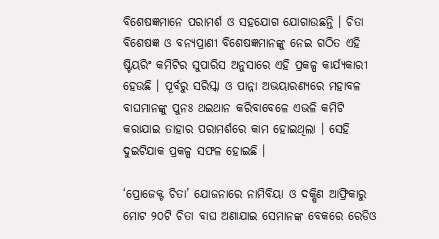ବିଶେଷଜ୍ଞମାନେ ପରାମର୍ଶ ଓ ସହଯୋଗ ଯୋଗାଉଛନ୍ତି । ଚିତା ବିଶେଷଜ୍ଞ ଓ ବନ୍ୟପ୍ରାଣୀ ବିଶେଷଜ୍ଞମାନଙ୍କୁ ନେଇ ଗଠିତ ଏହି ଷ୍ଟିୟରିଂ କମିଟିର ସୁପାରିସ ଅନୁସାରେ ଏହି ପ୍ରକଳ୍ପ କାର୍ଯ୍ୟକାରୀ ହେଉଛି । ପୂର୍ବରୁ ସରିସ୍କା ଓ ପାନ୍ନା ଅଭୟାରଣ୍ୟରେ ମହାବଳ ବାଘମାନଙ୍କୁ ପୁନଃ ଥଇଥାନ କରିବାବେଳେ ଏଭଳି କମିଟି କରାଯାଇ ତାହାର ପରାମର୍ଶରେ କାମ ହୋଇଥିଲା । ସେହି ଦୁଇଟିଯାକ ପ୍ରକଳ୍ପ ସଫଳ ହୋଇଛି ।

‘ପ୍ରୋଜେକ୍ଟ ଚିତା’ ଯୋଜନାରେ ନାମିବିୟା ଓ ଦକ୍ଷିଣ ଆଫ୍ରିକାରୁ ମୋଟ ୨୦ଟି ଚିତା ବାଘ ଅଣାଯାଇ ସେମାନଙ୍କ ବେକରେ ରେଡିଓ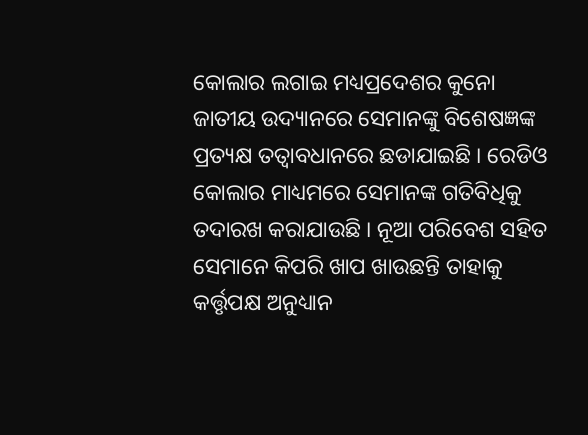କୋଲାର ଲଗାଇ ମଧ୍ୟପ୍ରଦେଶର କୁନୋ ଜାତୀୟ ଉଦ୍ୟାନରେ ସେମାନଙ୍କୁ ବିଶେଷଜ୍ଞଙ୍କ ପ୍ରତ୍ୟକ୍ଷ ତତ୍ୱାବଧାନରେ ଛଡାଯାଇଛି । ରେଡିଓ କୋଲାର ମାଧ୍ୟମରେ ସେମାନଙ୍କ ଗତିବିଧିକୁ ତଦାରଖ କରାଯାଉଛି । ନୂଆ ପରିବେଶ ସହିତ ସେମାନେ କିପରି ଖାପ ଖାଉଛନ୍ତି ତାହାକୁ କର୍ତ୍ତୃପକ୍ଷ ଅନୁଧ୍ୟାନ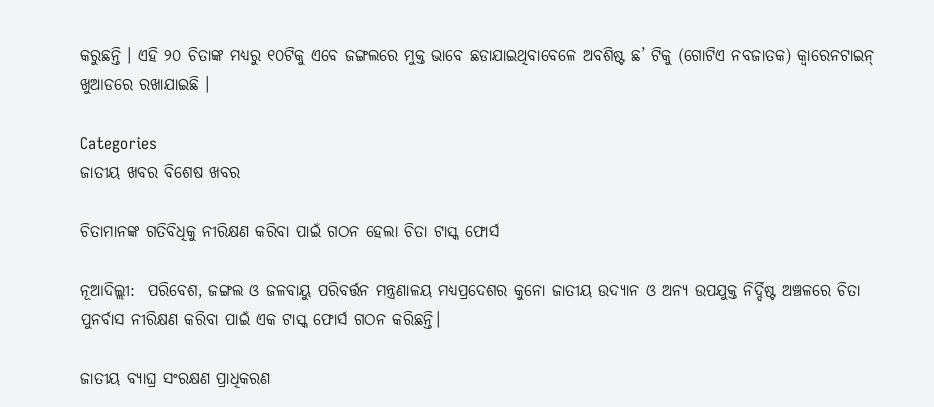କରୁଛନ୍ତି । ଏହି ୨୦ ଚିତାଙ୍କ ମଧ୍ୟରୁ ୧୦ଟିକୁ ଏବେ ଜଙ୍ଗଲରେ ମୁକ୍ତ ଭାବେ ଛଡାଯାଇଥିବାବେଳେ ଅବଶିଷ୍ଟ ଛ’ ଟିକୁ (ଗୋଟିଏ ନବଜାତକ) କ୍ୱାରେନଟାଇନ୍ ଖୁଆଡରେ ରଖାଯାଇଛି ।

Categories
ଜାତୀୟ ଖବର ବିଶେଷ ଖବର

ଚିତାମାନଙ୍କ ଗତିବିଧିକୁ ନୀରିକ୍ଷଣ କରିବା ପାଇଁ ଗଠନ ହେଲା ଚିତା ଟାସ୍କ ଫୋର୍ସ

ନୂଆଦିଲ୍ଲୀ:  ପରିବେଶ, ଜଙ୍ଗଲ ଓ ଜଳବାୟୁ ପରିବର୍ତ୍ତନ ମନ୍ତ୍ରଣାଳୟ ମଧ୍ୟପ୍ରଦେଶର କୁନୋ ଜାତୀୟ ଉଦ୍ୟାନ ଓ ଅନ୍ୟ ଉପଯୁକ୍ତ ନିର୍ଦ୍ଦିଷ୍ଟ ଅଞ୍ଚଳରେ ଚିତା ପୁନର୍ବାସ ନୀରିକ୍ଷଣ କରିବା ପାଇଁ ଏକ ଟାସ୍କ ଫୋର୍ସ ଗଠନ କରିଛନ୍ତି।

ଜାତୀୟ ବ୍ୟାଘ୍ର ସଂରକ୍ଷଣ ପ୍ରାଧିକରଣ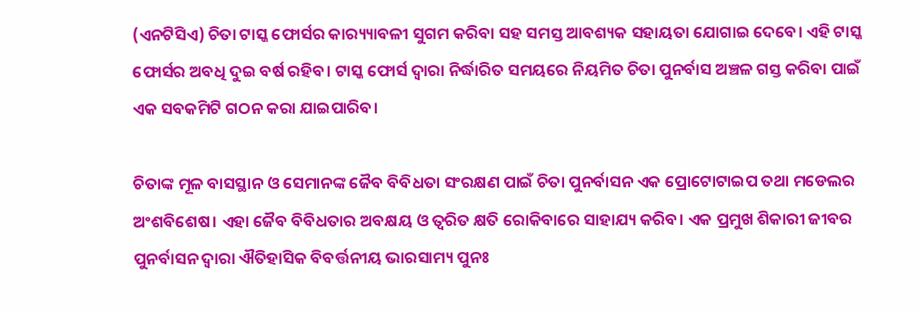(ଏନଟିସିଏ) ଚିତା ଟାସ୍କ ଫୋର୍ସର କାର‌୍ୟ୍ୟାବଳୀ ସୁଗମ କରିବା ସହ ସମସ୍ତ ଆବଶ୍ୟକ ସହାୟତା ଯୋଗାଇ ଦେବେ। ଏହି ଟାସ୍କ ଫୋର୍ସର ଅବଧି ଦୁଇ ବର୍ଷ ରହିବ। ଟାସ୍କ ଫୋର୍ସ ଦ୍ୱାରା ନିର୍ଦ୍ଧାରିତ ସମୟରେ ନିୟମିତ ଚିତା ପୁନର୍ବାସ ଅଞ୍ଚଳ ଗସ୍ତ କରିବା ପାଇଁ ଏକ ସବକମିଟି ଗଠନ କରା ଯାଇପାରିବ।

ଚିତାଙ୍କ ମୂଳ ବାସସ୍ଥାନ ଓ ସେମାନଙ୍କ ଜୈବ ବିବିଧତା ସଂରକ୍ଷଣ ପାଇଁ ଚିତା ପୁନର୍ବାସନ ଏକ ପ୍ରୋଟୋଟାଇପ ତଥା ମଡେଲର ଅଂଶବିଶେଷ। ଏହା ଜୈବ ବିବିଧତାର ଅବକ୍ଷୟ ଓ ତ୍ୱରିତ କ୍ଷତି ରୋକିବାରେ ସାହାଯ୍ୟ କରିବ। ଏକ ପ୍ରମୁଖ ଶିକାରୀ ଜୀବର ପୁନର୍ବାସନ ଦ୍ୱାରା ଐତିହାସିକ ବିବର୍ତ୍ତନୀୟ ଭାରସାମ୍ୟ ପୁନଃ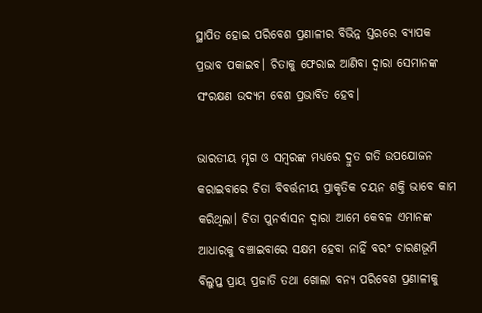ସ୍ଥାପିତ ହୋଇ ପରିବେଶ ପ୍ରଣାଳୀର ବିଭିନ୍ନ ସ୍ତରରେ ବ୍ୟାପକ ପ୍ରଭାବ ପକାଇବ। ଚିତାକୁ ଫେରାଇ ଆଣିବା ଦ୍ୱାରା ସେମାନଙ୍କ ସଂରକ୍ଷଣ ଉଦ୍ୟମ ବେଶ ପ୍ରଭାବିତ ହେବ।

ଭାରତୀୟ ମୃଗ ଓ ସମ୍ବରଙ୍କ ମଧ୍ୟରେ ଦ୍ରୁତ ଗତି ଉପଯୋଜନ କରାଇବାରେ ଚିତା ବିବର୍ତ୍ତନୀୟ ପ୍ରାକୃତିକ ଚୟନ ଶକ୍ତି ଭାବେ କାମ କରିଥିଲା। ଚିତା ପୁନର୍ବାସନ ଦ୍ୱାରା ଆମେ କେବଳ ଏମାନଙ୍କ ଆଧାରକୁ ବଞ୍ଚାଇବାରେ ସକ୍ଷମ ହେବା ନାହିଁ ବରଂ ଚାରଣଭୂମି ବିଲୁପ୍ତ ପ୍ରାୟ ପ୍ରଜାତି ତଥା ଖୋଲା ବନ୍ୟ ପରିବେଶ ପ୍ରଣାଳୀକୁ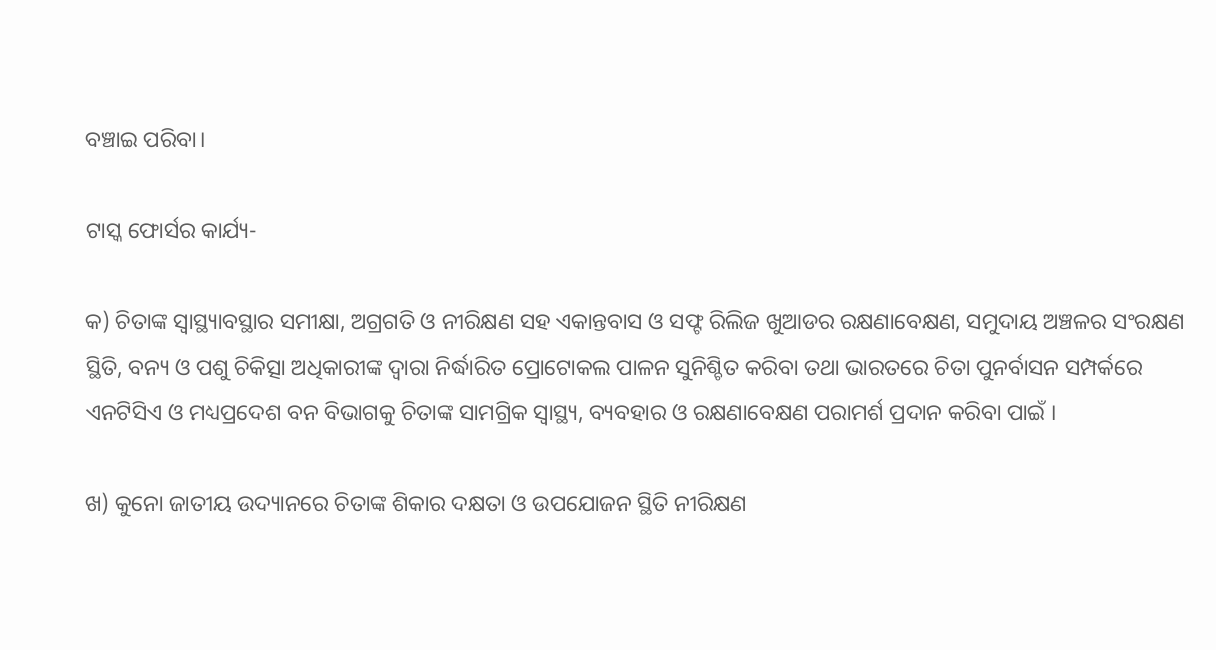ବଞ୍ଚାଇ ପରିବା।

ଟାସ୍କ ଫୋର୍ସର କାର୍ଯ୍ୟ-

କ) ଚିତାଙ୍କ ସ୍ୱାସ୍ଥ୍ୟାବସ୍ଥାର ସମୀକ୍ଷା, ଅଗ୍ରଗତି ଓ ନୀରିକ୍ଷଣ ସହ ଏକାନ୍ତବାସ ଓ ସଫ୍ଟ ରିଲିଜ ଖୁଆଡର ରକ୍ଷଣାବେକ୍ଷଣ, ସମୁଦାୟ ଅଞ୍ଚଳର ସଂରକ୍ଷଣ ସ୍ଥିତି, ବନ୍ୟ ଓ ପଶୁ ଚିକିତ୍ସା ଅଧିକାରୀଙ୍କ ଦ୍ୱାରା ନିର୍ଦ୍ଧାରିତ ପ୍ରୋଟୋକଲ ପାଳନ ସୁନିଶ୍ଚିତ କରିବା ତଥା ଭାରତରେ ଚିତା ପୁନର୍ବାସନ ସମ୍ପର୍କରେ ଏନଟିସିଏ ଓ ମଧ୍ୟପ୍ରଦେଶ ବନ ବିଭାଗକୁ ଚିତାଙ୍କ ସାମଗ୍ରିକ ସ୍ୱାସ୍ଥ୍ୟ, ବ୍ୟବହାର ଓ ରକ୍ଷଣାବେକ୍ଷଣ ପରାମର୍ଶ ପ୍ରଦାନ କରିବା ପାଇଁ ।

ଖ) କୁନୋ ଜାତୀୟ ଉଦ୍ୟାନରେ ଚିତାଙ୍କ ଶିକାର ଦକ୍ଷତା ଓ ଉପଯୋଜନ ସ୍ଥିତି ନୀରିକ୍ଷଣ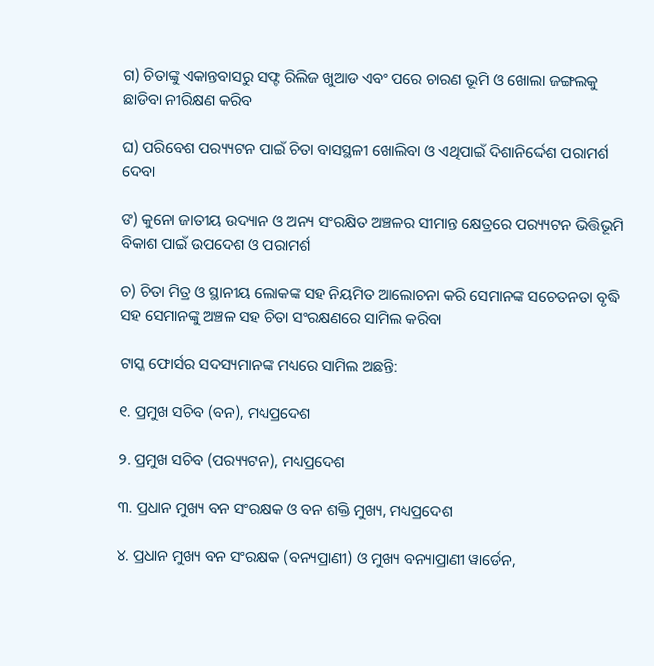ଗ) ଚିତାଙ୍କୁ ଏକାନ୍ତବାସରୁ ସଫ୍ଟ ରିଲିଜ ଖୁଆଡ ଏବଂ ପରେ ଚାରଣ ଭୂମି ଓ ଖୋଲା ଜଙ୍ଗଲକୁ ଛାଡିବା ନୀରିକ୍ଷଣ କରିବ

ଘ) ପରିବେଶ ପର‌୍ୟ୍ୟଟନ ପାଇଁ ଚିତା ବାସସ୍ଥଳୀ ଖୋଲିବା ଓ ଏଥିପାଇଁ ଦିଶାନିର୍ଦ୍ଦେଶ ପରାମର୍ଶ ଦେବା

ଙ) କୁନୋ ଜାତୀୟ ଉଦ୍ୟାନ ଓ ଅନ୍ୟ ସଂରକ୍ଷିତ ଅଞ୍ଚଳର ସୀମାନ୍ତ କ୍ଷେତ୍ରରେ ପର‌୍ୟ୍ୟଟନ ଭିତ୍ତିଭୂମି ବିକାଶ ପାଇଁ ଉପଦେଶ ଓ ପରାମର୍ଶ

ଚ) ଚିତା ମିତ୍ର ଓ ସ୍ଥାନୀୟ ଲୋକଙ୍କ ସହ ନିୟମିତ ଆଲୋଚନା କରି ସେମାନଙ୍କ ସଚେତନତା ବୃଦ୍ଧି ସହ ସେମାନଙ୍କୁ ଅଞ୍ଚଳ ସହ ଚିତା ସଂରକ୍ଷଣରେ ସାମିଲ କରିବା

ଟାସ୍କ ଫୋର୍ସର ସଦସ୍ୟମାନଙ୍କ ମଧ୍ୟରେ ସାମିଲ ଅଛନ୍ତି:

୧. ପ୍ରମୁଖ ସଚିବ (ବନ), ମଧ୍ୟପ୍ରଦେଶ

୨. ପ୍ରମୁଖ ସଚିବ (ପର‌୍ୟ୍ୟଟନ), ମଧ୍ୟପ୍ରଦେଶ

୩. ପ୍ରଧାନ ମୁଖ୍ୟ ବନ ସଂରକ୍ଷକ ଓ ବନ ଶକ୍ତି ମୁଖ୍ୟ, ମଧ୍ୟପ୍ରଦେଶ

୪. ପ୍ରଧାନ ମୁଖ୍ୟ ବନ ସଂରକ୍ଷକ (ବନ୍ୟପ୍ରାଣୀ) ଓ ମୁଖ୍ୟ ବନ୍ୟାପ୍ରାଣୀ ୱାର୍ଡେନ,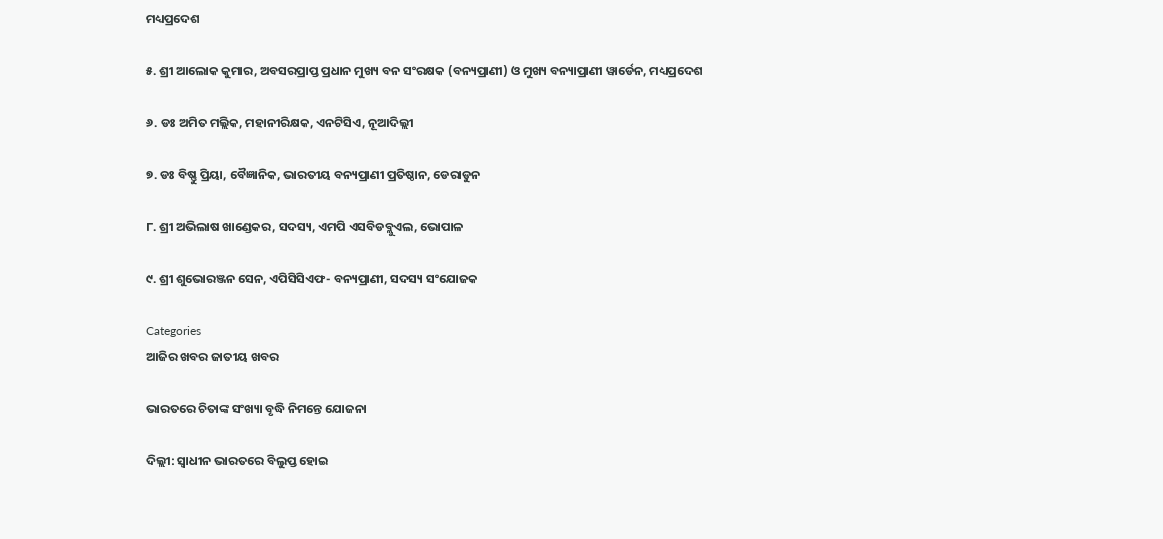ମଧ୍ୟପ୍ରଦେଶ

୫. ଶ୍ରୀ ଆଲୋକ କୁମାର, ଅବସରପ୍ରାପ୍ତ ପ୍ରଧାନ ମୁଖ୍ୟ ବନ ସଂରକ୍ଷକ (ବନ୍ୟପ୍ରାଣୀ) ଓ ମୁଖ୍ୟ ବନ୍ୟାପ୍ରାଣୀ ୱାର୍ଡେନ, ମଧ୍ୟପ୍ରଦେଶ

୬. ଡଃ ଅମିତ ମଲ୍ଲିକ, ମହାନୀରିକ୍ଷକ, ଏନଟିସିଏ, ନୂଆଦିଲ୍ଲୀ

୭. ଡଃ ବିଷ୍ଣୁ ପ୍ରିୟା, ବୈଜ୍ଞାନିକ, ଭାରତୀୟ ବନ୍ୟପ୍ରାଣୀ ପ୍ରତିଷ୍ଠାନ, ଡେରାଡୁନ

୮. ଶ୍ରୀ ଅଭିଲାଷ ଖାଣ୍ଡେକର, ସଦସ୍ୟ, ଏମପି ଏସବିଡବ୍ଲୁଏଲ, ଭୋପାଳ

୯. ଶ୍ରୀ ଶୁଭୋରଞ୍ଜନ ସେନ, ଏପିସିସିଏଫ- ବନ୍ୟପ୍ରାଣୀ, ସଦସ୍ୟ ସଂଯୋଜକ

Categories
ଆଜିର ଖବର ଜାତୀୟ ଖବର

ଭାରତରେ ଚିତାଙ୍କ ସଂଖ୍ୟା ବୃଦ୍ଧି ନିମନ୍ତେ ଯୋଜନା

ଦିଲ୍ଲୀ: ସ୍ୱାଧୀନ ଭାରତରେ ବିଲୁପ୍ତ ହୋଇ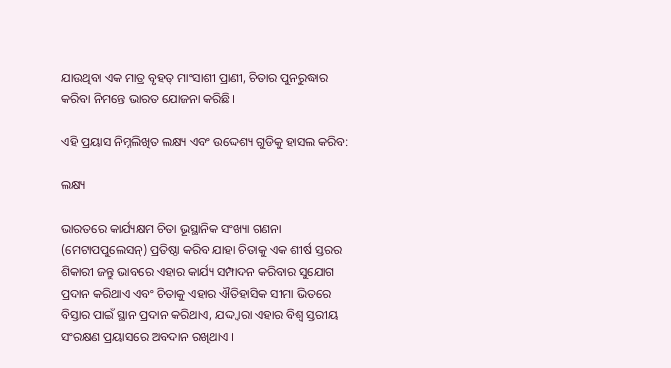ଯାଉଥିବା ଏକ ମାତ୍ର ବୃହତ୍ ମାଂସାଶୀ ପ୍ରାଣୀ, ଚିତାର ପୁନରୁଦ୍ଧାର କରିବା ନିମନ୍ତେ ଭାରତ ଯୋଜନା କରିଛି।

ଏହି ପ୍ରୟାସ ନିମ୍ନଲିଖିତ ଲକ୍ଷ୍ୟ ଏବଂ ଉଦ୍ଦେଶ୍ୟ ଗୁଡିକୁ ହାସଲ କରିବ:

ଲକ୍ଷ୍ୟ

ଭାରତରେ କାର୍ଯ୍ୟକ୍ଷମ ଚିତା ଭୂସ୍ଥାନିକ ସଂଖ୍ୟା ଗଣନା (ମେଟାପପୁଲେସନ୍‌) ପ୍ରତିଷ୍ଠା କରିବ ଯାହା ଚିତାକୁ ଏକ ଶୀର୍ଷ ସ୍ତରର ଶିକାରୀ ଜନ୍ତୁ ଭାବରେ ଏହାର କାର୍ଯ୍ୟ ସମ୍ପାଦନ କରିବାର ସୁଯୋଗ ପ୍ରଦାନ କରିଥାଏ ଏବଂ ଚିତାକୁ ଏହାର ଐତିହାସିକ ସୀମା ଭିତରେ ବିସ୍ତାର ପାଇଁ ସ୍ଥାନ ପ୍ରଦାନ କରିଥାଏ, ଯଦ୍ଦ୍ୱାରା ଏହାର ବିଶ୍ୱ ସ୍ତରୀୟ ସଂରକ୍ଷଣ ପ୍ରୟାସରେ ଅବଦାନ ରଖିଥାଏ ।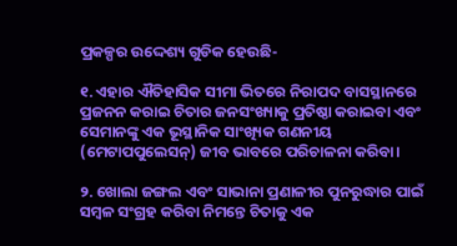ପ୍ରକଳ୍ପର ଉଦ୍ଦେଶ୍ୟ ଗୁଡିକ ହେଉଛି-

୧. ଏହାର ଐତିହାସିକ ସୀମା ଭିତରେ ନିରାପଦ ବାସସ୍ଥାନରେ ପ୍ରଜନନ କରାଇ ଚିତାର ଜନସଂଖ୍ୟାକୁ ପ୍ରତିଷ୍ଠା କରାଇବା ଏବଂ ସେମାନଙ୍କୁ ଏକ ଭୂସ୍ଥାନିକ ସାଂଖ୍ୟିକ ଗଣନୀୟ (ମେଟାପପୁଲେସନ୍‌) ଜୀବ ଭାବରେ ପରିଚାଳନା କରିବା।

୨. ଖୋଲା ଜଙ୍ଗଲ ଏବଂ ସାଭାନା ପ୍ରଣାଳୀର ପୁନରୁଦ୍ଧାର ପାଇଁ ସମ୍ବଳ ସଂଗ୍ରହ କରିବା ନିମନ୍ତେ ଚିତାକୁ ଏକ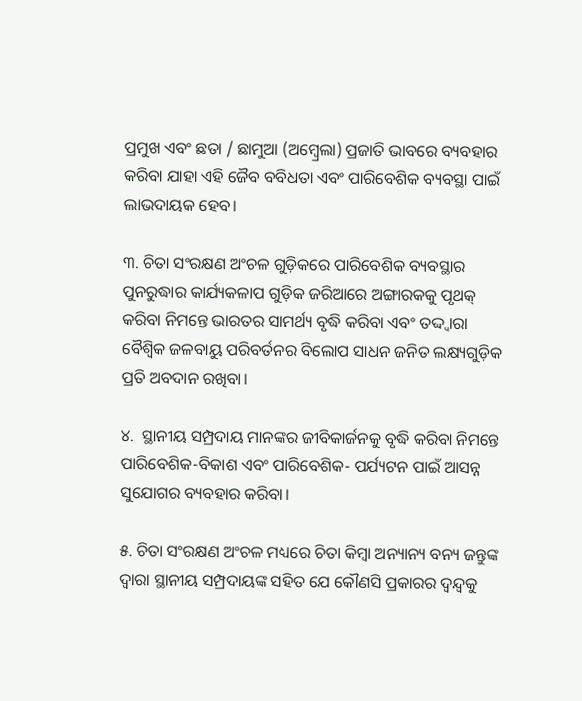ପ୍ରମୁଖ ଏବଂ ଛତା / ଛାମୁଆ (ଅମ୍ବ୍ରେଲା) ପ୍ରଜାତି ଭାବରେ ବ୍ୟବହାର କରିବା ଯାହା ଏହି ଜୈବ ବବିଧତା ଏବଂ ପାରିବେଶିକ ବ୍ୟବସ୍ଥା ପାଇଁ ଲାଭଦାୟକ ହେବ।

୩. ଚିତା ସଂରକ୍ଷଣ ଅଂଚଳ ଗୁଡ଼ିକରେ ପାରିବେଶିକ ବ୍ୟବସ୍ଥାର ପୁନରୁଦ୍ଧାର କାର୍ଯ୍ୟକଳାପ ଗୁଡ଼ିକ ଜରିଆରେ ଅଙ୍ଗାରକକୁ ପୃଥକ୍ କରିବା ନିମନ୍ତେ ଭାରତର ସାମର୍ଥ୍ୟ ବୃଦ୍ଧି କରିବା ଏବଂ ତଦ୍ଦ୍ୱାରା ବୈଶ୍ୱିକ ଜଳବାୟୁ ପରିବର୍ତନର ବିଲୋପ ସାଧନ ଜନିତ ଲକ୍ଷ୍ୟଗୁଡ଼ିକ ପ୍ରତି ଅବଦାନ ରଖିବା।

୪.  ସ୍ଥାନୀୟ ସମ୍ପ୍ରଦାୟ ମାନଙ୍କର ଜୀବିକାର୍ଜନକୁ ବୃଦ୍ଧି କରିବା ନିମନ୍ତେ ପାରିବେଶିକ-ବିକାଶ ଏବଂ ପାରିବେଶିକ- ପର୍ଯ୍ୟଟନ ପାଇଁ ଆସନ୍ନ ସୁଯୋଗର ବ୍ୟବହାର କରିବା।

୫. ଚିତା ସଂରକ୍ଷଣ ଅଂଚଳ ମଧ୍ୟରେ ଚିତା କିମ୍ବା ଅନ୍ୟାନ୍ୟ ବନ୍ୟ ଜନ୍ତୁଙ୍କ ଦ୍ୱାରା ସ୍ଥାନୀୟ ସମ୍ପ୍ରଦାୟଙ୍କ ସହିତ ଯେ କୌଣସି ପ୍ରକାରର ଦ୍ୱନ୍ଦ୍ୱକୁ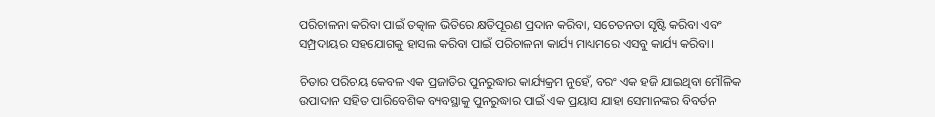ପରିଚାଳନା କରିବା ପାଇଁ ତତ୍କାଳ ଭିତିରେ କ୍ଷତିପୂରଣ ପ୍ରଦାନ କରିବା, ସଚେତନତା ସୃଷ୍ଟି କରିବା ଏବଂ ସମ୍ପ୍ରଦାୟର ସହଯୋଗକୁ ହାସଲ କରିବା ପାଇଁ ପରିଚାଳନା କାର୍ଯ୍ୟ ମାଧ୍ୟମରେ ଏସବୁ କାର୍ଯ୍ୟ କରିବା।

ଚିତାର ପରିଚୟ କେବଳ ଏକ ପ୍ରଜାତିର ପୁନରୁଦ୍ଧାର କାର୍ଯ୍ୟକ୍ରମ ନୁହେଁ, ବରଂ ଏକ ହଜି ଯାଇଥିବା ମୌଳିକ ଉପାଦାନ ସହିତ ପାରିବେଶିକ ବ୍ୟବସ୍ଥାକୁ ପୁନରୁଦ୍ଧାର ପାଇଁ ଏକ ପ୍ରୟାସ ଯାହା ସେମାନଙ୍କର ବିବର୍ତନ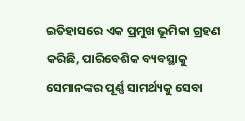ଇତିହାସରେ ଏକ ପ୍ରମୁଖ ଭୂମିକା ଗ୍ରହଣ କରିଛି, ପାରିବେଶିକ ବ୍ୟବସ୍ଥାକୁ ସେମାନଙ୍କର ପୂର୍ଣ୍ଣ ସାମର୍ଥ୍ୟକୁ ସେବା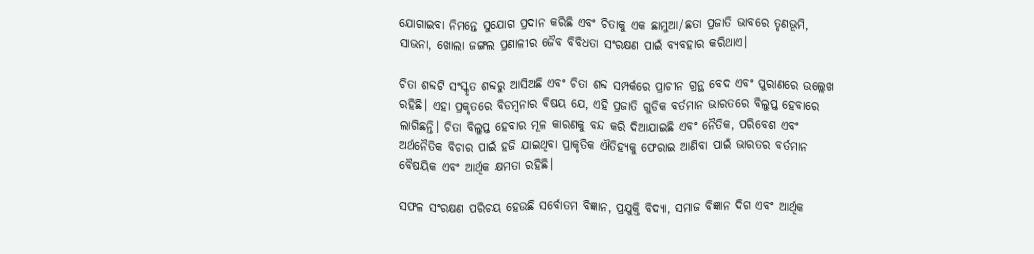ଯୋଗାଇବା ନିମନ୍ତେ ସୁଯୋଗ ପ୍ରଦାନ କରିଛି ଏବଂ ଚିତାକୁ ଏକ ଛାମୁଆ/ଛତା ପ୍ରଜାତି ଭାବରେ ତୃଣଭୂମି, ସାଭନା, ଖୋଲା ଜଙ୍ଗଲ ପ୍ରଣାଳୀର ଜୈବ ବିବିଧତା ସଂରକ୍ଷଣ ପାଇଁ ବ୍ୟବହାର କରିଥାଏ।

ଚିତା ଶବ୍ଦଟି ସଂସ୍କୃତ ଶବ୍ଦରୁ ଆସିଅଛି ଏବଂ ଚିତା ଶବ୍ଦ ସମ୍ପର୍କରେ ପ୍ରାଚୀନ ଗ୍ରନ୍ଥ ବେଦ ଏବଂ ପୁରାଣରେ ଉଲ୍ଲେଖ ରହିଛି। ଏହା ପ୍ରକୃତରେ ବିଡମ୍ବନାର ବିଷୟ ଯେ, ଏହି ପ୍ରଜାତି ଗୁଡିକ ବର୍ତମାନ ଭାରତରେ ବିଲୁପ୍ତ ହେବାରେ ଲାଗିଛନ୍ତି। ଚିତା ବିଲୁପ୍ତ ହେବାର ମୂଳ କାରଣକୁ ବନ୍ଦ କରି ଦିଆଯାଇଛି ଏବଂ ନୈତିକ, ପରିବେଶ ଏବଂ ଅର୍ଥନୈତିକ ବିଚାର ପାଇଁ ହଜି ଯାଇଥିବା ପ୍ରାକୃତିକ ଐତିହ୍ୟକୁ ଫେରାଇ ଆଣିବା ପାଇଁ ଭାରତର ବର୍ତମାନ ବୈଷୟିକ ଏବଂ ଆର୍ଥିକ କ୍ଷମତା ରହିଛି।

ସଫଳ ସଂରକ୍ଷଣ ପରିଚୟ ହେଉଛି ସର୍ବୋତମ ବିଜ୍ଞାନ, ପ୍ରଯୁକ୍ତି ବିଦ୍ୟା, ସମାଜ ବିଜ୍ଞାନ ଦିଗ ଏବଂ ଆର୍ଥିକ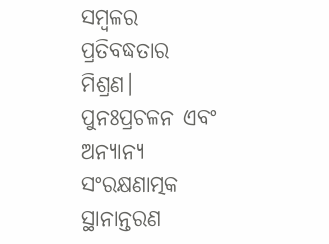ସମ୍ବଳର ପ୍ରତିବଦ୍ଧତାର ମିଶ୍ରଣ। ପୁନଃପ୍ରଚଳନ ଏବଂ ଅନ୍ୟାନ୍ୟ ସଂରକ୍ଷଣାତ୍ମକ ସ୍ଥାନାନ୍ତରଣ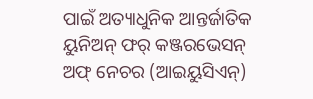ପାଇଁ ଅତ୍ୟାଧୁନିକ ଆନ୍ତର୍ଜାତିକ ୟୁନିଅନ୍ ଫର୍ କଞ୍ଜରଭେସନ୍ ଅଫ୍ ନେଚର (ଆଇୟୁସିଏନ୍‌)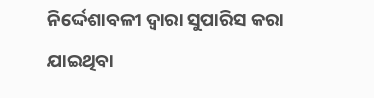ନିର୍ଦ୍ଦେଶାବଳୀ ଦ୍ୱାରା ସୁପାରିସ କରା ଯାଇଥିବା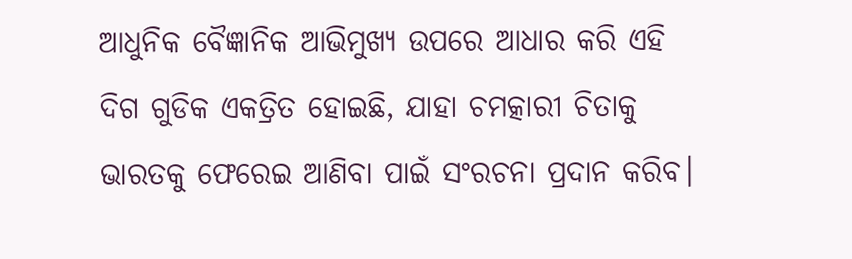ଆଧୁନିକ ବୈଜ୍ଞାନିକ ଆଭିମୁଖ୍ୟ ଉପରେ ଆଧାର କରି ଏହି ଦିଗ ଗୁଡିକ ଏକତ୍ରିତ ହୋଇଛି, ଯାହା ଚମତ୍କାରୀ ଚିତାକୁ ଭାରତକୁ ଫେରେଇ ଆଣିବା ପାଇଁ ସଂରଚନା ପ୍ରଦାନ କରିବ।